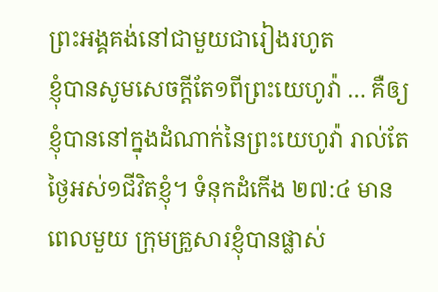ព្រះអង្គគង់នៅជាមួយជារៀងរហូត
ខ្ញុំបានសូមសេចក្តីតែ១ពីព្រះយេហូវ៉ា … គឺឲ្យខ្ញុំបាននៅក្នុងដំណាក់នៃព្រះយេហូវ៉ា រាល់តែថ្ងៃអស់១ជីវិតខ្ញុំ។ ទំនុកដំកើង ២៧:៤ មានពេលមួយ ក្រុមគ្រួសារខ្ញុំបានផ្លាស់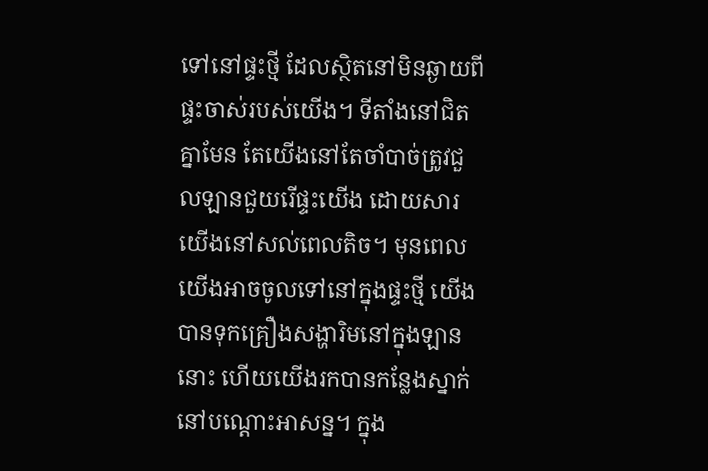ទៅនៅផ្ទះថ្មី ដែលស្ថិតនៅមិនឆ្ងាយពីផ្ទះចាស់របស់យើង។ ទីតាំងនៅជិតគ្នាមែន តែយើងនៅតែចាំបាច់ត្រូវជួលឡានជួយរើផ្ទះយើង ដោយសារយើងនៅសល់ពេលតិច។ មុនពេលយើងអាចចូលទៅនៅក្នុងផ្ទះថ្មី យើងបានទុកគ្រឿងសង្ហារិមនៅក្នុងឡាននោះ ហើយយើងរកបានកន្លែងស្នាក់នៅបណ្ដោះអាសន្ន។ ក្នុង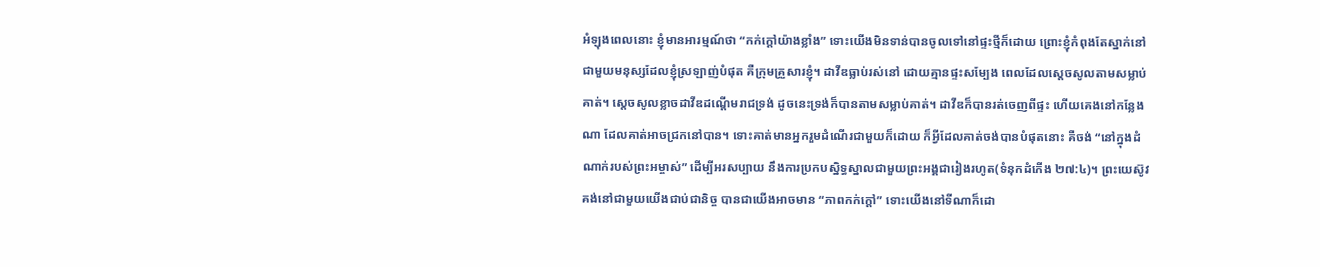អំឡុងពេលនោះ ខ្ញុំមានអារម្មណ៍ថា “កក់ក្តៅយ៉ាងខ្លាំង” ទោះយើងមិនទាន់បានចូលទៅនៅផ្ទះថ្មីក៏ដោយ ព្រោះខ្ញុំកំពុងតែស្នាក់នៅជាមួយមនុស្សដែលខ្ញុំស្រឡាញ់បំផុត គឺក្រុមគ្រួសារខ្ញុំ។ ដាវីឌធ្លាប់រស់នៅ ដោយគ្មានផ្ទះសម្បែង ពេលដែលស្តេចសូលតាមសម្លាប់គាត់។ ស្តេចសូលខ្លាចដាវីឌដណ្តើមរាជទ្រង់ ដូចនេះទ្រង់ក៏បានតាមសម្លាប់គាត់។ ដាវីឌក៏បានរត់ចេញពីផ្ទះ ហើយគេងនៅកន្លែងណា ដែលគាត់អាចជ្រកនៅបាន។ ទោះគាត់មានអ្នករួមដំណើរជាមួយក៏ដោយ ក៏អ្វីដែលគាត់ចង់បានបំផុតនោះ គឺចង់ “នៅក្នុងដំណាក់របស់ព្រះអម្ចាស់” ដើម្បីអរសប្បាយ នឹងការប្រកបស្និទ្ធស្នាលជាមួយព្រះអង្គជារៀងរហូត(ទំនុកដំកើង ២៧:៤)។ ព្រះយេស៊ូវគង់នៅជាមួយយើងជាប់ជានិច្ច បានជាយើងអាចមាន “ភាពកក់ក្តៅ” ទោះយើងនៅទីណាក៏ដោ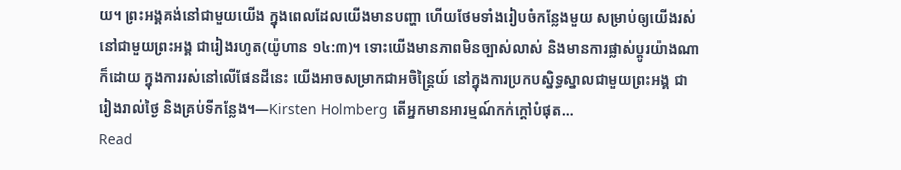យ។ ព្រះអង្គគង់នៅជាមួយយើង ក្នុងពេលដែលយើងមានបញ្ហា ហើយថែមទាំងរៀបចំកន្លែងមួយ សម្រាប់ឲ្យយើងរស់នៅជាមួយព្រះអង្គ ជារៀងរហូត(យ៉ូហាន ១៤:៣)។ ទោះយើងមានភាពមិនច្បាស់លាស់ និងមានការផ្លាស់ប្តូរយ៉ាងណាក៏ដោយ ក្នុងការរស់នៅលើផែនដីនេះ យើងអាចសម្រាកជាអចិន្ត្រៃយ៍ នៅក្នុងការប្រកបស្និទ្ធស្នាលជាមួយព្រះអង្គ ជារៀងរាល់ថ្ងៃ និងគ្រប់ទីកន្លែង។—Kirsten Holmberg តើអ្នកមានអារម្មណ៍កក់ក្តៅបំផុត…
Read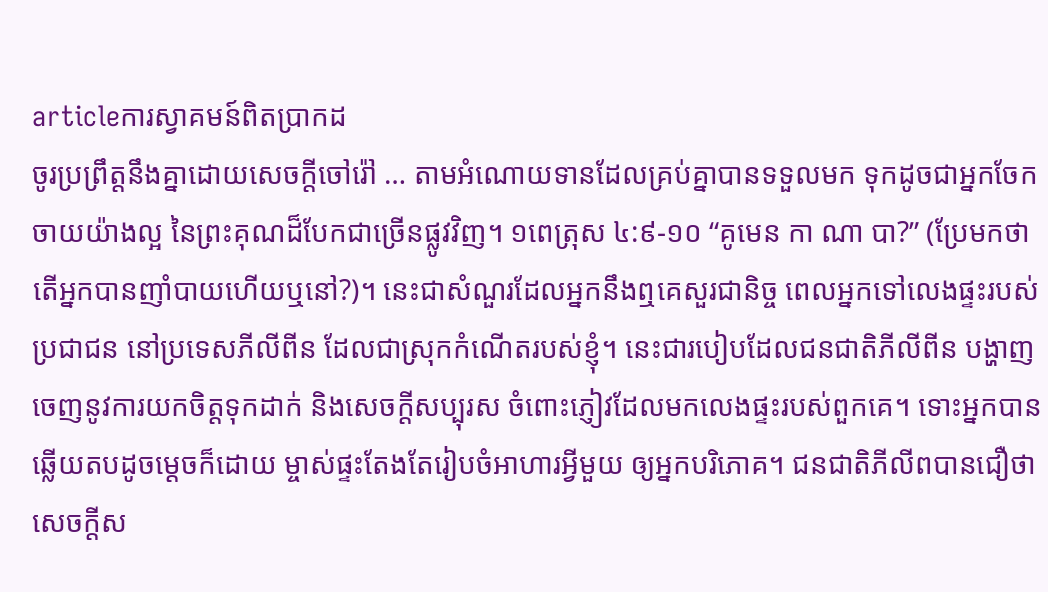articleការស្វាគមន៍ពិតប្រាកដ
ចូរប្រព្រឹត្តនឹងគ្នាដោយសេចក្តីចៅរ៉ៅ … តាមអំណោយទានដែលគ្រប់គ្នាបានទទួលមក ទុកដូចជាអ្នកចែកចាយយ៉ាងល្អ នៃព្រះគុណដ៏បែកជាច្រើនផ្លូវវិញ។ ១ពេត្រុស ៤:៩-១០ “គូមេន កា ណា បា?” (ប្រែមកថា តើអ្នកបានញាំបាយហើយឬនៅ?)។ នេះជាសំណួរដែលអ្នកនឹងឮគេសួរជានិច្ច ពេលអ្នកទៅលេងផ្ទះរបស់ប្រជាជន នៅប្រទេសភីលីពីន ដែលជាស្រុកកំណើតរបស់ខ្ញុំ។ នេះជារបៀបដែលជនជាតិភីលីពីន បង្ហាញចេញនូវការយកចិត្តទុកដាក់ និងសេចក្តីសប្បុរស ចំពោះភ្ញៀវដែលមកលេងផ្ទះរបស់ពួកគេ។ ទោះអ្នកបានឆ្លើយតបដូចម្តេចក៏ដោយ ម្ចាស់ផ្ទះតែងតែរៀបចំអាហារអ្វីមួយ ឲ្យអ្នកបរិភោគ។ ជនជាតិភីលីពបានជឿថា សេចក្តីស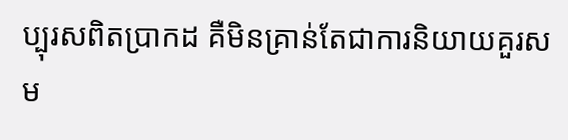ប្បុរសពិតប្រាកដ គឺមិនគ្រាន់តែជាការនិយាយគួរសម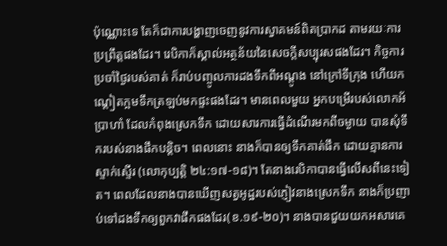ប៉ុណ្ណោះទេ តែក៏ជាការបង្ហាញចេញនូវការស្វាគមន៍ពិតប្រាកដ តាមរយៈការប្រព្រឹត្តផងដែរ។ រេបិកាក៏ស្គាល់អត្ថន័យនៃសេចក្តីសប្បុរសផងដែរ។ កិច្ចការប្រចាំថ្ងៃរបស់គាត់ ក៏រាប់បញ្ចូលការដងទឹកពីអណ្តូង នៅក្រៅទីក្រុង ហើយកណ្តៀតក្អមទឹកត្រឡប់មកផ្ទះផងដែរ។ មានពេលមួយ អ្នកបម្រើរបស់លោកអ័ប្រាហាំ ដែលកំពុងស្រេកទឹក ដោយសារការធ្វើដំណើរមកពីចម្ងាយ បានសុំទឹករបស់នាងផឹកបន្តិច។ ពេលនោះ នាងក៏បានឲ្យទឹកគាត់ផឹក ដោយគ្មានការស្ទាក់ស្ទើរ (លោកុប្បត្តិ ២៤:១៧-១៨)។ តែនាងរេបិកាបានធ្វើលើសពីនេះទៀត។ ពេលដែលនាងបានឃើញសត្វអូដ្ឋរបស់ភ្ញៀវនាងស្រេកទឹក នាងក៏ប្រញាប់ទៅដងទឹកឲ្យពួកវាផឹកផងដែរ(ខ.១៩-២០)។ នាងបានជួយយកអសារគេ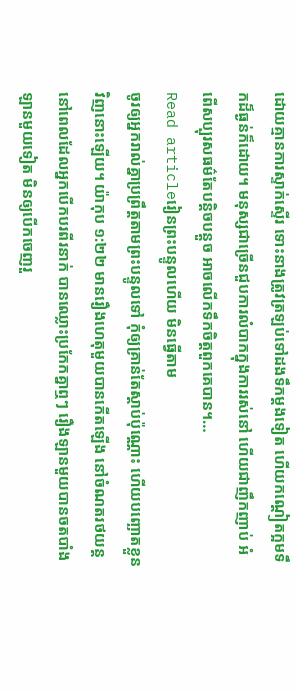ដោយគ្មានការស្ទាក់ស្ទើរ ទោះនាងត្រូវត្រឡប់ទៅដងទឹកម្តងទៀត ហើយកណ្តៀតក្អមទឹកដ៏ធ្ងន់ក៏ដោយ។ មនុស្សជាច្រើនជួបការលំបាកក្នុងការរស់នៅ ហើយជាញឹកញាប់ អំពើសប្បុរសធម៌តែបន្តិចបន្តួច អាចលើកទឹកចិត្តពួកគេបាន។…
Read articleរៀនព្រះបន្ទូលហើយ មិនធ្វើតាម
ចូរឲ្យអ្នករាល់គ្នាប្រព្រឹត្តតាមព្រះបន្ទូលទៅ កុំឲ្យគ្រាន់តែស្តាប់ប៉ុណ្ណោះ ហើយបញ្ឆោតខ្លួនវិញនោះឡើយ។ យ៉ាកុប ១:២២ មានរឿងហេតុមួយបានកើតឡើង នៅចំណតរថយន្ត នៅពេលដែលអ្នកបើកបរពីរនាក់ បានឈ្លោះប្រកែកគ្នាឮៗ រឿងឡានមួយបានចតបាំងឡានមួយទៀត មិនឲ្យបើកចេញរួ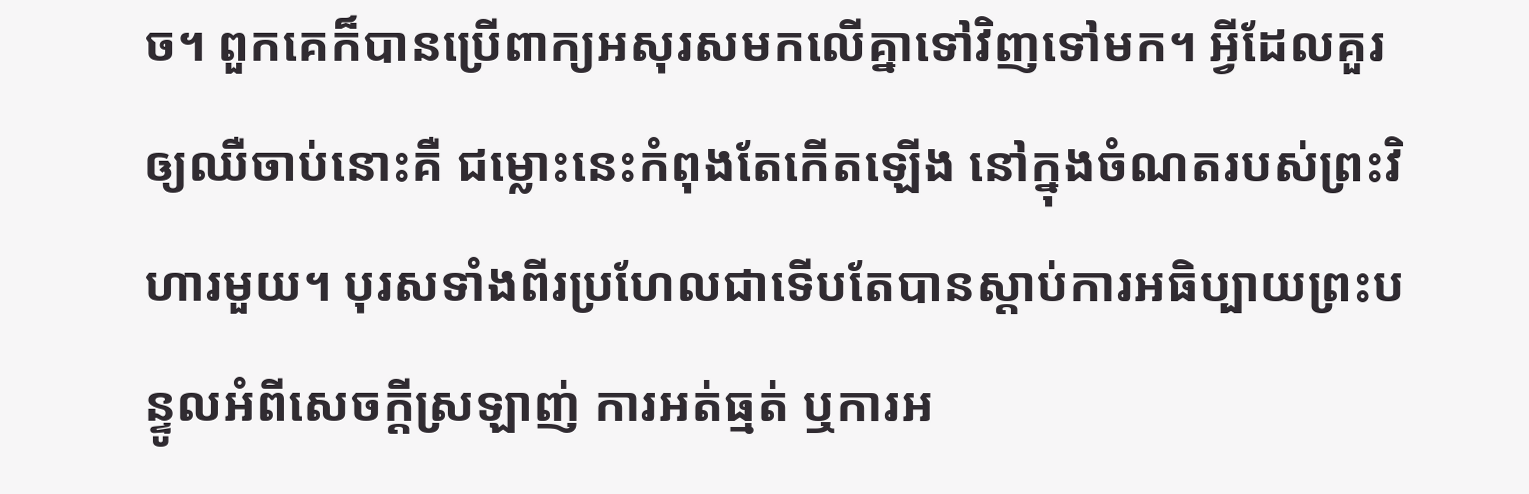ច។ ពួកគេក៏បានប្រើពាក្យអសុរសមកលើគ្នាទៅវិញទៅមក។ អ្វីដែលគួរឲ្យឈឺចាប់នោះគឺ ជម្លោះនេះកំពុងតែកើតឡើង នៅក្នុងចំណតរបស់ព្រះវិហារមួយ។ បុរសទាំងពីរប្រហែលជាទើបតែបានស្តាប់ការអធិប្បាយព្រះបន្ទូលអំពីសេចក្តីស្រឡាញ់ ការអត់ធ្មត់ ឬការអ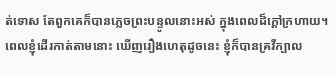ត់ទោស តែពួកគេក៏បានភ្លេចព្រះបន្ទូលនោះអស់ ក្នុងពេលដ៏ក្តៅក្រហាយ។ ពេលខ្ញុំដើរកាត់តាមនោះ ឃើញរឿងហេតុដូចនេះ ខ្ញុំក៏បានគ្រវីក្បាល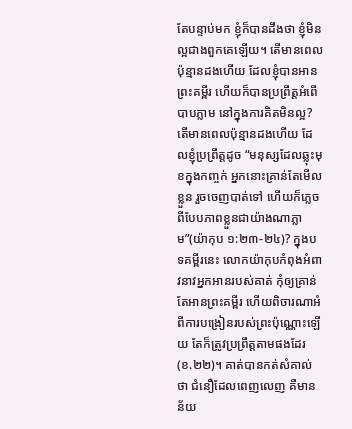តែបន្ទាប់មក ខ្ញុំក៏បានដឹងថា ខ្ញុំមិនល្អជាងពួកគេឡើយ។ តើមានពេលប៉ុន្មានដងហើយ ដែលខ្ញុំបានអានព្រះគម្ពីរ ហើយក៏បានប្រព្រឹត្តអំពើបាបភ្លាម នៅក្នុងការគិតមិនល្អ? តើមានពេលប៉ុន្មានដងហើយ ដែលខ្ញុំប្រព្រឹត្តដូច “មនុស្សដែលឆ្លុះមុខក្នុងកញ្ចក់ អ្នកនោះគ្រាន់តែមើលខ្លួន រួចចេញបាត់ទៅ ហើយក៏ភ្លេចពីបែបភាពខ្លួនជាយ៉ាងណាភ្លាម”(យ៉ាកុប ១:២៣-២៤)? ក្នុងបទគម្ពីរនេះ លោកយ៉ាកុបកំពុងអំពាវនាវអ្នកអានរបស់គាត់ កុំឲ្យគ្រាន់តែអានព្រះគម្ពីរ ហើយពិចារណាអំពីការបង្រៀនរបស់ព្រះប៉ុណ្ណោះឡើយ តែក៏ត្រូវប្រព្រឹត្តតាមផងដែរ(ខ.២២)។ គាត់បានកត់សំគាល់ថា ជំនឿដែលពេញលេញ គឺមានន័យ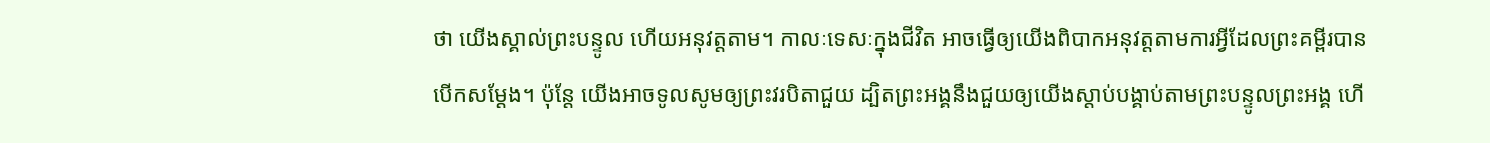ថា យើងស្គាល់ព្រះបន្ទូល ហើយអនុវត្តតាម។ កាលៈទេសៈក្នុងជីវិត អាចធ្វើឲ្យយើងពិបាកអនុវត្តតាមការអ្វីដែលព្រះគម្ពីរបានបើកសម្ដែង។ ប៉ុន្តែ យើងអាចទូលសូមឲ្យព្រះវរបិតាជួយ ដ្បិតព្រះអង្គនឹងជួយឲ្យយើងស្តាប់បង្គាប់តាមព្រះបន្ទូលព្រះអង្គ ហើ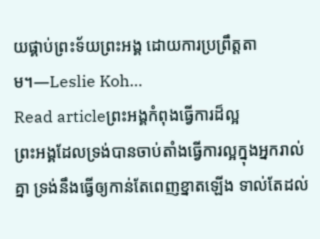យផ្គាប់ព្រះទ័យព្រះអង្គ ដោយការប្រព្រឹត្តតាម។—Leslie Koh…
Read articleព្រះអង្គកំពុងធ្វើការដ៏ល្អ
ព្រះអង្គដែលទ្រង់បានចាប់តាំងធ្វើការល្អក្នុងអ្នករាល់គ្នា ទ្រង់នឹងធ្វើឲ្យកាន់តែពេញខ្នាតឡើង ទាល់តែដល់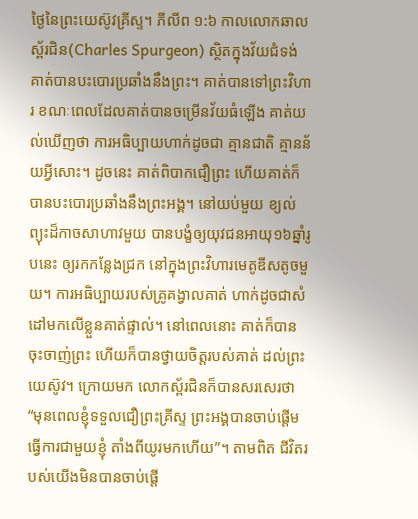ថ្ងៃនៃព្រះយេស៊ូវគ្រីស្ទ។ ភីលីព ១:៦ កាលលោកឆាល ស្ព័រជិន(Charles Spurgeon) ស្ថិតក្នុងវ័យជំទង់ គាត់បានបះបោរប្រឆាំងនឹងព្រះ។ គាត់បានទៅព្រះវិហារ ខណៈពេលដែលគាត់បានចម្រើនវ័យធំឡើង គាត់យល់ឃើញថា ការអធិប្បាយហាក់ដូចជា គ្មានជាតិ គ្មានន័យអ្វីសោះ។ ដូចនេះ គាត់ពិបាកជឿព្រះ ហើយគាត់ក៏បានបះបោរប្រឆាំងនឹងព្រះអង្គ។ នៅយប់មួយ ខ្យល់ព្យុះដ៏កាចសាហាវមួយ បានបង្ខំឲ្យយុវជនអាយុ១៦ឆ្នាំរូបនេះ ឲ្យរកកន្លែងជ្រក នៅក្នុងព្រះវិហារមេតូឌីសតូចមួយ។ ការអធិប្បាយរបស់គ្រូគង្វាលគាត់ ហាក់ដូចជាសំដៅមកលើខ្លួនគាត់ផ្ទាល់។ នៅពេលនោះ គាត់ក៏បានចុះចាញ់ព្រះ ហើយក៏បានថ្វាយចិត្តរបស់គាត់ ដល់ព្រះយេស៊ូវ។ ក្រោយមក លោកស្ព័រជិនក៏បានសរសេរថា “មុនពេលខ្ញុំទទួលជឿព្រះគ្រីស្ទ ព្រះអង្គបានចាប់ផ្តើមធ្វើការជាមួយខ្ញុំ តាំងពីយូរមកហើយ”។ តាមពិត ជីវិតរបស់យើងមិនបានចាប់ផ្តើ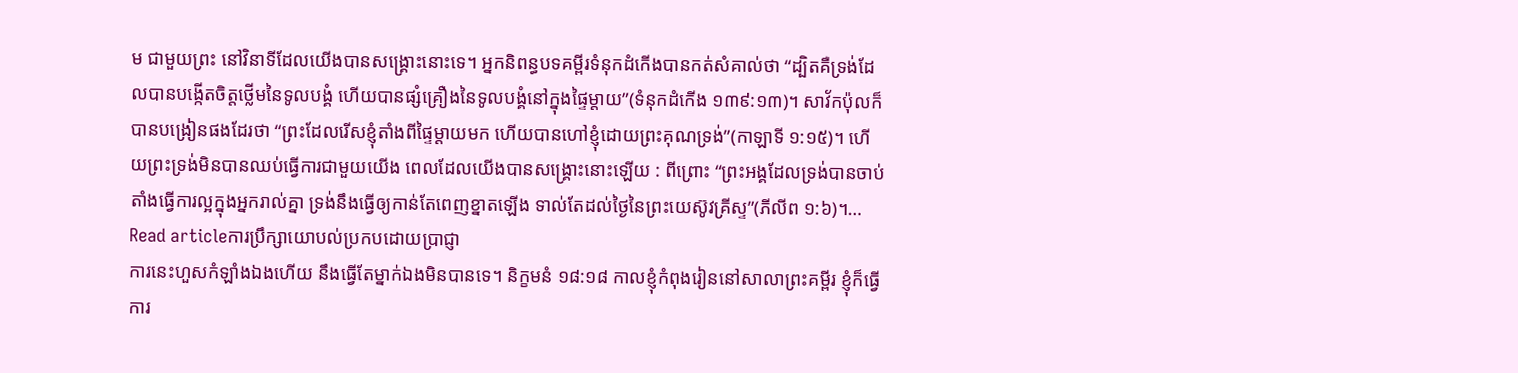ម ជាមួយព្រះ នៅវិនាទីដែលយើងបានសង្គ្រោះនោះទេ។ អ្នកនិពន្ធបទគម្ពីរទំនុកដំកើងបានកត់សំគាល់ថា “ដ្បិតគឺទ្រង់ដែលបានបង្កើតចិត្តថ្លើមនៃទូលបង្គំ ហើយបានផ្សំគ្រឿងនៃទូលបង្គំនៅក្នុងផ្ទៃម្តាយ”(ទំនុកដំកើង ១៣៩:១៣)។ សាវ័កប៉ុលក៏បានបង្រៀនផងដែរថា “ព្រះដែលរើសខ្ញុំតាំងពីផ្ទៃម្តាយមក ហើយបានហៅខ្ញុំដោយព្រះគុណទ្រង់”(កាឡាទី ១:១៥)។ ហើយព្រះទ្រង់មិនបានឈប់ធ្វើការជាមួយយើង ពេលដែលយើងបានសង្រ្គោះនោះឡើយ : ពីព្រោះ “ព្រះអង្គដែលទ្រង់បានចាប់តាំងធ្វើការល្អក្នុងអ្នករាល់គ្នា ទ្រង់នឹងធ្វើឲ្យកាន់តែពេញខ្នាតឡើង ទាល់តែដល់ថ្ងៃនៃព្រះយេស៊ូវគ្រីស្ទ”(ភីលីព ១:៦)។…
Read articleការប្រឹក្សាយោបល់ប្រកបដោយប្រាជ្ញា
ការនេះហួសកំឡាំងឯងហើយ នឹងធ្វើតែម្នាក់ឯងមិនបានទេ។ និក្ខមនំ ១៨:១៨ កាលខ្ញុំកំពុងរៀននៅសាលាព្រះគម្ពីរ ខ្ញុំក៏ធ្វើការ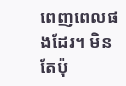ពេញពេលផងដែរ។ មិនតែប៉ុ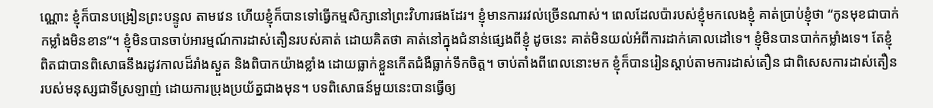ណ្ណោះ ខ្ញុំក៏បានបង្រៀនព្រះបន្ទូល តាមវេន ហើយខ្ញុំក៏បានទៅធ្វើកម្មសិក្សានៅព្រះវិហារផងដែរ។ ខ្ញុំមានការរវល់ច្រើនណាស់។ ពេលដែលប៉ារបស់ខ្ញុំមកលេងខ្ញុំ គាត់ប្រាប់ខ្ញុំថា “កូនមុខជាបាក់កម្លាំងមិនខាន”។ ខ្ញុំមិនបានចាប់អារម្មណ៍ការដាស់តឿនរបស់គាត់ ដោយគិតថា គាត់នៅក្នុងជំនាន់ផ្សេងពីខ្ញុំ ដូចនេះ គាត់មិនយល់អំពីការដាក់គោលដៅទេ។ ខ្ញុំមិនបានបាក់កម្លាំងទេ។ តែខ្ញុំពិតជាបានពិសោធនឹងរដូវកាលដ៏រាំងស្ងួត និងពិបាកយ៉ាងខ្លាំង ដោយធ្លាក់ខ្លួនកើតជំងឺធ្លាក់ទឹកចិត្ត។ ចាប់តាំងពីពេលនោះមក ខ្ញុំក៏បានរៀនស្តាប់តាមការដាស់តឿន ជាពិសេសការដាស់តឿនរបស់មនុស្សជាទីស្រឡាញ់ ដោយការប្រុងប្រយ័ត្នជាងមុន។ បទពិសោធន៍មួយនេះបានធ្វើឲ្យ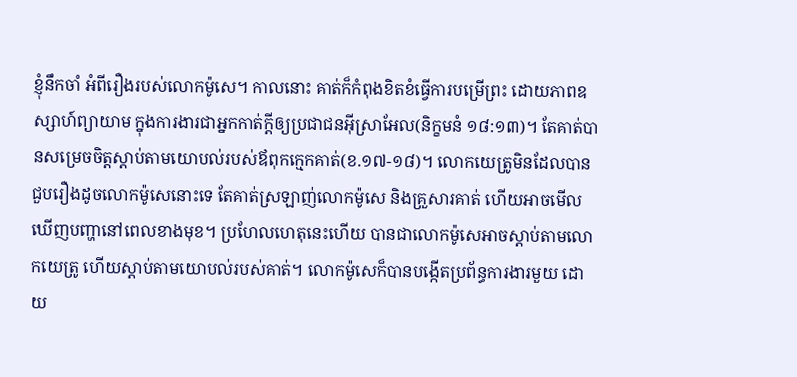ខ្ញុំនឹកចាំ អំពីរឿងរបស់លោកម៉ូសេ។ កាលនោះ គាត់ក៏កំពុងខិតខំធ្វើការបម្រើព្រះ ដោយភាពឧស្សាហ៍ព្យាយាម ក្នុងការងារជាអ្នកកាត់ក្តីឲ្យប្រជាជនអ៊ីស្រាអែល(និក្ខមនំ ១៨:១៣)។ តែគាត់បានសម្រេចចិត្តស្តាប់តាមយោបល់របស់ឪពុកក្មេកគាត់(ខ.១៧-១៨)។ លោកយេត្រូមិនដែលបានជួបរឿងដូចលោកម៉ូសេនោះទេ តែគាត់ស្រឡាញ់លោកម៉ូសេ និងគ្រួសារគាត់ ហើយអាចមើលឃើញបញ្ហានៅពេលខាងមុខ។ ប្រហែលហេតុនេះហើយ បានជាលោកម៉ូសេអាចស្តាប់តាមលោកយេត្រូ ហើយស្តាប់តាមយោបល់របស់គាត់។ លោកម៉ូសេក៏បានបង្កើតប្រព័ន្ធការងារមួយ ដោយ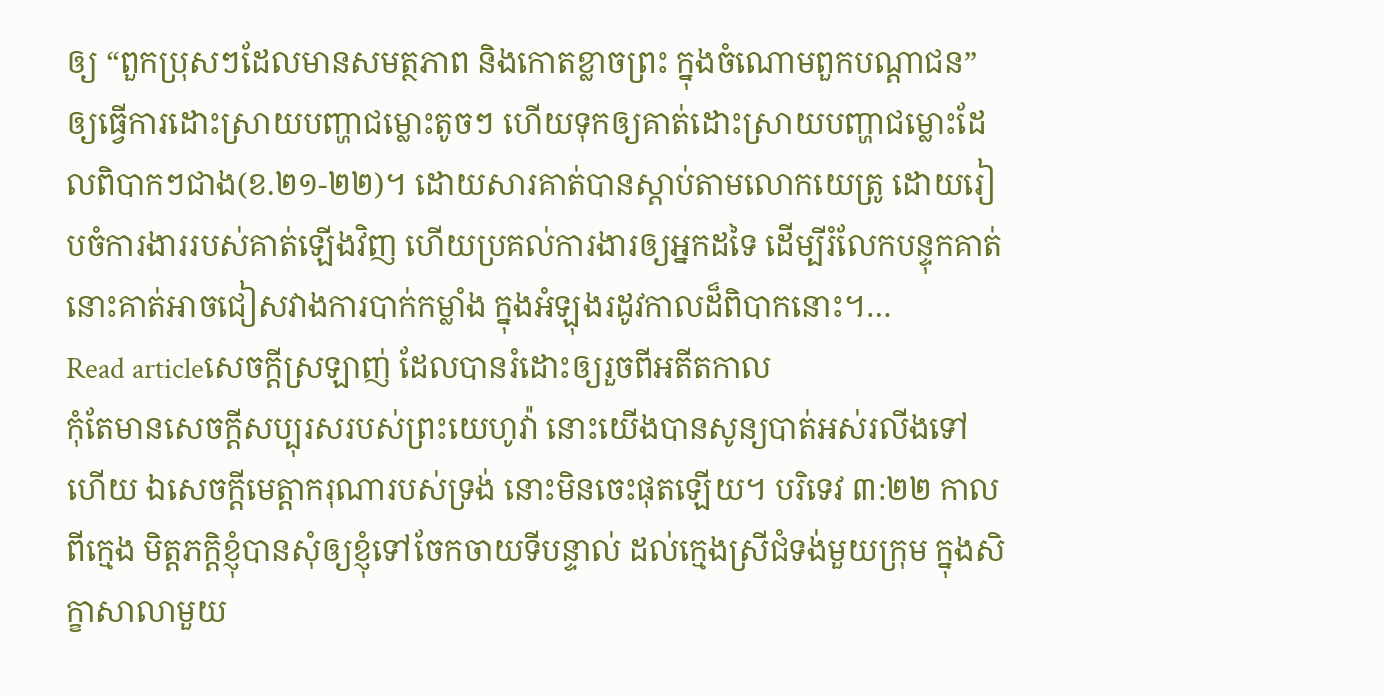ឲ្យ “ពួកប្រុសៗដែលមានសមត្ថភាព និងកោតខ្លាចព្រះ ក្នុងចំណោមពួកបណ្តាជន” ឲ្យធ្វើការដោះស្រាយបញ្ហាជម្លោះតូចៗ ហើយទុកឲ្យគាត់ដោះស្រាយបញ្ហាជម្លោះដែលពិបាកៗជាង(ខ.២១-២២)។ ដោយសារគាត់បានស្តាប់តាមលោកយេត្រូ ដោយរៀបចំការងាររបស់គាត់ឡើងវិញ ហើយប្រគល់ការងារឲ្យអ្នកដទៃ ដើម្បីរំលែកបន្ទុកគាត់ នោះគាត់អាចជៀសវាងការបាក់កម្លាំង ក្នុងអំឡុងរដូវកាលដ៏ពិបាកនោះ។…
Read articleសេចក្តីស្រឡាញ់ ដែលបានរំដោះឲ្យរួចពីអតីតកាល
កុំតែមានសេចក្តីសប្បុរសរបស់ព្រះយេហូវ៉ា នោះយើងបានសូន្យបាត់អស់រលីងទៅហើយ ឯសេចក្តីមេត្តាករុណារបស់ទ្រង់ នោះមិនចេះផុតឡើយ។ បរិទេវ ៣:២២ កាលពីក្មេង មិត្តភក្តិខ្ញុំបានសុំឲ្យខ្ញុំទៅចែកចាយទីបន្ទាល់ ដល់ក្មេងស្រីជំទង់មួយក្រុម ក្នុងសិក្ខាសាលាមួយ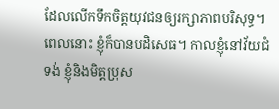ដែលលើកទឹកចិត្តយុវជនឲ្យរក្សាភាពបរិសុទ្ធ។ ពេលនោះ ខ្ញុំក៏បានបដិសេធ។ កាលខ្ញុំនៅវ័យជំទង់ ខ្ញុំនិងមិត្តប្រុស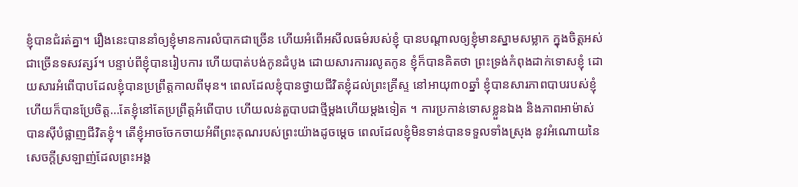ខ្ញុំបានជំរត់គ្នា។ រឿងនេះបាននាំឲ្យខ្ញុំមានការលំបាកជាច្រើន ហើយអំពើអសីលធម៌របស់ខ្ញុំ បានបណ្តាលឲ្យខ្ញុំមានស្នាមសម្លាក ក្នុងចិត្តអស់ជាច្រើនទសវត្សរ៍។ បន្ទាប់ពីខ្ញុំបានរៀបការ ហើយបាត់បង់កូនដំបូង ដោយសារការរលូតកូន ខ្ញុំក៏បានគិតថា ព្រះទ្រង់កំពុងដាក់ទោសខ្ញុំ ដោយសារអំពើបាបដែលខ្ញុំបានប្រព្រឹត្តកាលពីមុន។ ពេលដែលខ្ញុំបានថ្វាយជីវិតខ្ញុំដល់ព្រះគ្រីស្ទ នៅអាយុ៣០ឆ្នាំ ខ្ញុំបានសារភាពបាបរបស់ខ្ញុំ ហើយក៏បានប្រែចិត្ត…តែខ្ញុំនៅតែប្រព្រឹត្តអំពើបាប ហើយលន់តួបាបជាថ្មីម្តងហើយម្តងទៀត ។ ការប្រកាន់ទោសខ្លួនឯង និងភាពអាម៉ាស់បានស៊ីបំផ្លាញជីវិតខ្ញុំ។ តើខ្ញុំអាចចែកចាយអំពីព្រះគុណរបស់ព្រះយ៉ាងដូចម្តេច ពេលដែលខ្ញុំមិនទាន់បានទទួលទាំងស្រុង នូវអំណោយនៃសេចក្តីស្រឡាញ់ដែលព្រះអង្គ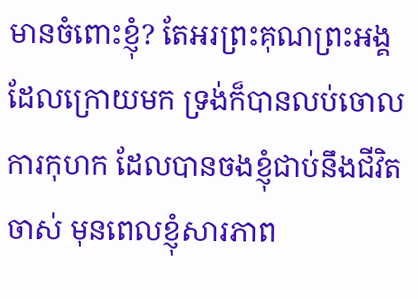មានចំពោះខ្ញុំ? តែអរព្រះគុណព្រះអង្គ ដែលក្រោយមក ទ្រង់ក៏បានលប់ចោលការកុហក ដែលបានចងខ្ញុំជាប់នឹងជីវិតចាស់ មុនពេលខ្ញុំសារភាព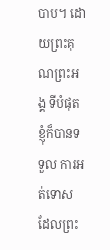បាប។ ដោយព្រះគុណព្រះអង្គ ទីបំផុត ខ្ញុំក៏បានទទួល ការអត់ទោស ដែលព្រះ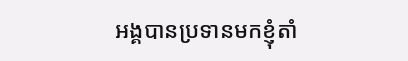អង្គបានប្រទានមកខ្ញុំតាំ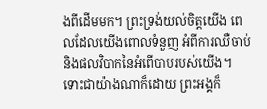ងពីដើមមក។ ព្រះទ្រង់យល់ចិត្តយើង ពេលដែលយើងពោលទំនួញ អំពីការឈឺចាប់ និងផលវិបាកនៃអំពើបាបរបស់យើង។ ទោះជាយ៉ាងណាក៏ដោយ ព្រះអង្គក៏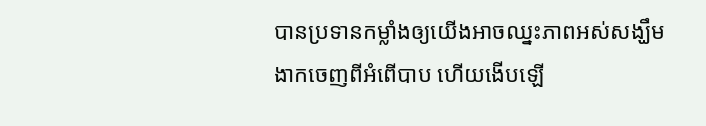បានប្រទានកម្លាំងឲ្យយើងអាចឈ្នះភាពអស់សង្ឃឹម ងាកចេញពីអំពើបាប ហើយងើបឡើ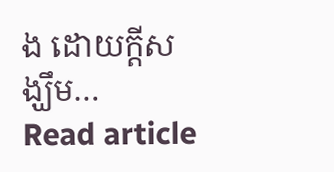ង ដោយក្តីសង្ឃឹម…
Read article